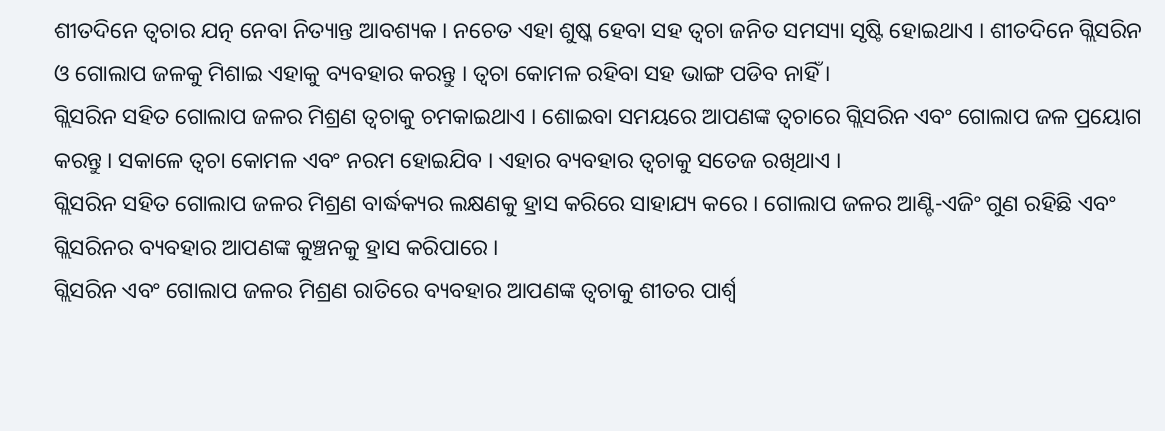ଶୀତଦିନେ ତ୍ୱଚାର ଯତ୍ନ ନେବା ନିତ୍ୟାନ୍ତ ଆବଶ୍ୟକ । ନଚେତ ଏହା ଶୁଷ୍କ ହେବା ସହ ତ୍ୱଚା ଜନିତ ସମସ୍ୟା ସୃଷ୍ଟି ହୋଇଥାଏ । ଶୀତଦିନେ ଗ୍ଲିସରିନ ଓ ଗୋଲାପ ଜଳକୁ ମିଶାଇ ଏହାକୁ ବ୍ୟବହାର କରନ୍ତୁ । ତ୍ୱଚା କୋମଳ ରହିବା ସହ ଭାଙ୍ଗ ପଡିବ ନାହିଁ ।
ଗ୍ଲିସରିନ ସହିତ ଗୋଲାପ ଜଳର ମିଶ୍ରଣ ତ୍ୱଚାକୁ ଚମକାଇଥାଏ । ଶୋଇବା ସମୟରେ ଆପଣଙ୍କ ତ୍ୱଚାରେ ଗ୍ଲିସରିନ ଏବଂ ଗୋଲାପ ଜଳ ପ୍ରୟୋଗ କରନ୍ତୁ । ସକାଳେ ତ୍ୱଚା କୋମଳ ଏବଂ ନରମ ହୋଇଯିବ । ଏହାର ବ୍ୟବହାର ତ୍ୱଚାକୁ ସତେଜ ରଖିଥାଏ ।
ଗ୍ଲିସରିନ ସହିତ ଗୋଲାପ ଜଳର ମିଶ୍ରଣ ବାର୍ଦ୍ଧକ୍ୟର ଲକ୍ଷଣକୁ ହ୍ରାସ କରିରେ ସାହାଯ୍ୟ କରେ । ଗୋଲାପ ଜଳର ଆଣ୍ଟି-ଏଜିଂ ଗୁଣ ରହିଛି ଏବଂ ଗ୍ଲିସରିନର ବ୍ୟବହାର ଆପଣଙ୍କ କୁଞ୍ଚନକୁ ହ୍ରାସ କରିପାରେ ।
ଗ୍ଲିସରିନ ଏବଂ ଗୋଲାପ ଜଳର ମିଶ୍ରଣ ରାତିରେ ବ୍ୟବହାର ଆପଣଙ୍କ ତ୍ୱଚାକୁ ଶୀତର ପାର୍ଶ୍ୱ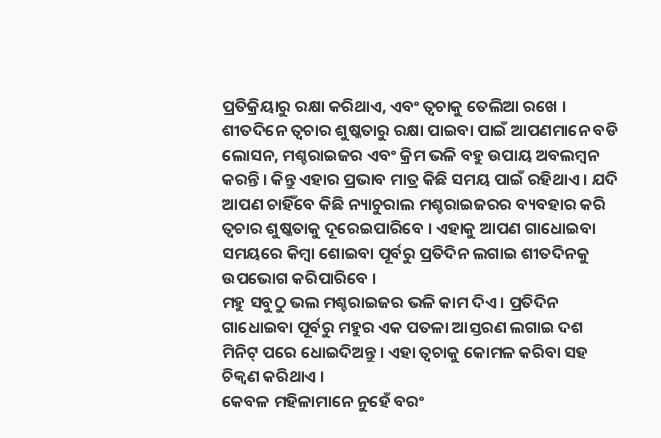ପ୍ରତିକ୍ରିୟାରୁ ରକ୍ଷା କରିଥାଏ, ଏବଂ ତ୍ୱଚାକୁ ତେଲିଆ ରଖେ ।
ଶୀତଦିନେ ତ୍ୱଚାର ଶୁଷ୍କତାରୁ ରକ୍ଷା ପାଇବା ପାଇଁ ଆପଣମାନେ ବଡି ଲୋସନ, ମଶ୍ଚରାଇଜର ଏବଂ କ୍ରିମ ଭଳି ବହୁ ଉପାୟ ଅବଲମ୍ବନ କରନ୍ତି । କିନ୍ତୁ ଏହାର ପ୍ରଭାବ ମାତ୍ର କିଛି ସମୟ ପାଇଁ ରହିଥାଏ । ଯଦି ଆପଣ ଚାହିଁବେ କିଛି ନ୍ୟାଚୁରାଲ ମଶ୍ଚରାଇଜରର ବ୍ୟବହାର କରି ତ୍ୱଚାର ଶୁଷ୍କତାକୁ ଦୂରେଇପାରିବେ । ଏହାକୁ ଆପଣ ଗାଧୋଇବା ସମୟରେ କିମ୍ବା ଶୋଇବା ପୂର୍ବରୁ ପ୍ରତିଦିନ ଲଗାଇ ଶୀତଦିନକୁ ଉପଭୋଗ କରିପାରିବେ ।
ମହୁ ସବୁଠୁ ଭଲ ମଶ୍ଚରାଇଜର ଭଳି କାମ ଦିଏ । ପ୍ରତିଦିନ ଗାଧୋଇବା ପୂର୍ବରୁ ମହୁର ଏକ ପତଳା ଆସ୍ତରଣ ଲଗାଇ ଦଶ ମିନିଟ୍ ପରେ ଧୋଇଦିଅନ୍ତୁ । ଏହା ତ୍ୱଚାକୁ କୋମଳ କରିବା ସହ ଚିକ୍ୱଣ କରିଥାଏ ।
କେବଳ ମହିଳାମାନେ ନୁହେଁ ବରଂ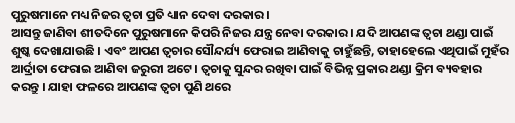ପୁରୁଷମାନେ ମଧ୍ୟ ନିଜର ତ୍ବଚା ପ୍ରତି ଧ୍ୟାନ ଦେବା ଦରକାର ।
ଆସନ୍ତୁ ଜାଣିବା ଶୀତଦିନେ ପୁରୁଷମାନେ କିପରି ନିଜର ଯନ୍ତ୍ର ନେବା ଦରକାର । ଯଦି ଆପଣଙ୍କ ତ୍ୱଚା ଥଣ୍ଡା ପାଇଁ ଶୁଷ୍କ ଦେଖାଯାଉଛି । ଏବଂ ଆପଣ ତ୍ୱଚାର ସୌନ୍ଦର୍ଯ୍ୟ ଫେରାଇ ଆଣିବାକୁ ଚାହୁଁଛନ୍ତି, ତାହାହେଲେ ଏଥିପାଇଁ ମୁହଁର ଆର୍ଦ୍ରାତା ଫେରାଇ ଆଣିବା ଜରୁରୀ ଅଟେ । ତ୍ୱଚାକୁ ସୁନ୍ଦର ରଖିବା ପାଇଁ ବିଭିନ୍ନ ପ୍ରକାର ଥଣ୍ଡା କ୍ରିମ ବ୍ୟବହାର କରନ୍ତୁ । ଯାହା ଫଳରେ ଆପଣଙ୍କ ତ୍ୱଚା ପୁଣି ଥରେ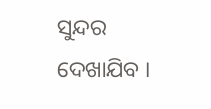ସୁନ୍ଦର ଦେଖାଯିବ ।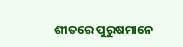ଶୀତରେ ପୁରୁଷମାନେ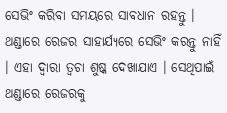ସେଭିଂ କରିବା ସମୟରେ ସାବଧାନ ରହନ୍ତୁ । ଥଣ୍ଡାରେ ରେଜର ସାହାର୍ଯ୍ୟରେ ସେଭିଂ କରନ୍ତୁ ନାହିଁ । ଏହା ଦ୍ୱାରା ତ୍ୱଚା ଶୁଷ୍କ ଦେଖାଯାଏ । ସେଥିପାଇଁ ଥଣ୍ଡାରେ ରେଜରକୁ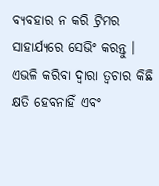ବ୍ୟବହାର ନ କରି ଟ୍ରିମର ସାହାର୍ଯ୍ୟରେ ସେଭିଂ କରନ୍ତୁ । ଏଭଳି କରିବା ଦ୍ୱାରା ତ୍ୱଚାର କିଛି କ୍ଷତି ହେବନାହିଁ ଏବଂ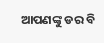ଆପଣଙ୍କୁ ଡର ବି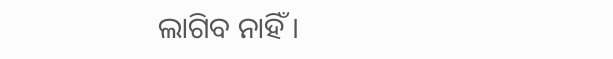ଲାଗିବ ନାହିଁ ।